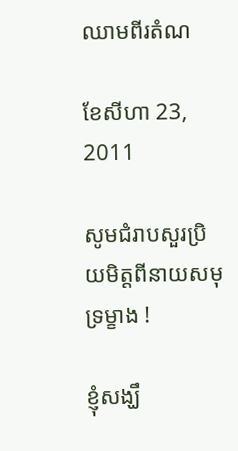ឈាមពីរតំណ

ខែសីហា 23, 2011

សូមជំរាបសួរប្រិយមិត្តពីនាយសមុទ្រម្ខាង !

ខ្ញុំសង្ឃឹ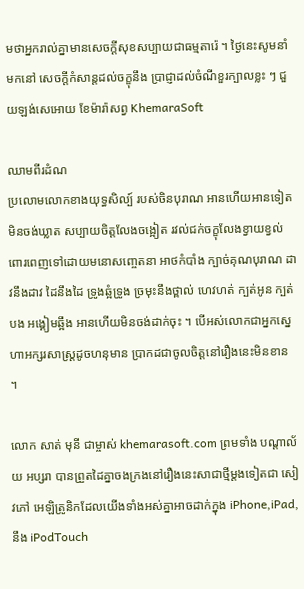មថាអ្នករាល់គ្នាមានសេចក្តីសុខសប្បាយជាធម្មតារ៉េ ។ ថ្ងៃនេះសូមនាំមកនៅ សេចក្តីកំសាន្តដល់ចក្ខុនឹង ប្រាជ្ញាដល់ចំណីខួរក្បាលខ្លះ ៗ ជួយឡង់សេអោយ ខែម៉ារ៉ាសព្វ KhemaraSoft

ឈាមពីរដំណ
ប្រលោមលោកខាងយុទ្ធសិល្ប៍ របស់ចិនបុរាណ អានហើយអានទៀតមិនចង់ឃ្លាត សប្បាយចិត្តលែងចង្អៀត រវល់ជក់ចក្ខុលែងខ្វាយខ្វល់ ពោរពេញទៅដោយមនោសញ្ចេតនា អាថកំបាំង ក្បាច់គុណបុរាណ ដាវនឹងដាវ ដៃនឹងដៃ ទ្រូងឆ្អំទ្រូង ច្រមុះនឹងថ្ពាល់ ហេវហត់ ក្បត់អូន ក្បត់បង អង្គៀមឆ្អឹង អានហើយមិនចង់ដាក់ចុះ ។ បើអស់លោកជាអ្នកស្នេហាអក្សរសាស្រ្តដូចហនុមាន ប្រាកដជាចូលចិត្តនៅរឿងនេះមិនខាន ។

លោក សាត់ មុនី ជាម្ចាស់ khemarasoft.com ព្រមទាំង បណ្តាល័យ អប្សរា បានព្រួតដៃគ្នាចងក្រងនៅរឿងនេះសាជាថ្មីម្តងទៀតជា សៀវភៅ អេឡិត្រូនិកដែលយើងទាំងអស់គ្នាអាចដាក់ក្នុង iPhone,iPad,នឹង iPodTouch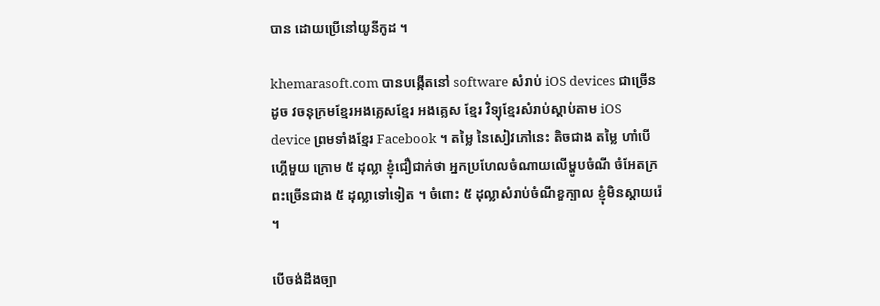បាន ដោយប្រើនៅយូនីកូដ ។

khemarasoft.com បានបង្កើតនៅ software សំរាប់ iOS devices ជាច្រើន ដូច វចនុក្រមខ្មែរអងគ្លេសខ្មែរ អងគ្លេស ខ្មែរ វិទ្យុខ្មែរសំរាប់ស្តាប់តាម iOS device ព្រមទាំងខ្មែរ Facebook ។ តម្លៃ នៃសៀវភៅនេះ តិចជាង តម្លៃ ហាំបើហ្គើមួយ ក្រោម ៥ ដុល្លា ខ្ញុំជឿជាក់ថា អ្នកប្រហែលចំណាយលើម្ហូបចំណី ចំអែតក្រពះច្រើនជាង ៥ ដុល្លាទៅទៀត ។ ចំពោះ ៥ ដុល្លាសំរាប់ចំណីខួក្បាល ខ្ញុំមិនស្តាយរ៉េ ។

បើចង់ដឹងច្បា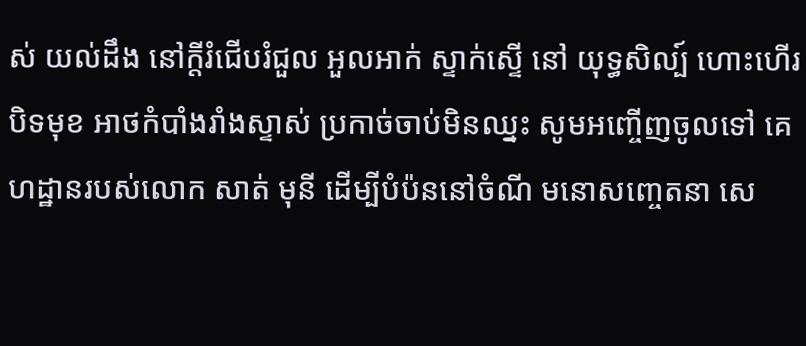ស់ យល់ដឹង នៅក្តីរំជើបរំជួល អួលអាក់ ស្ទាក់ស្ទើ នៅ យុទ្ធសិល្ប៍ ហោះហើរ បិទមុខ អាថកំបាំងរាំងស្ទាស់ ប្រកាច់ចាប់មិនឈ្នះ សូមអញ្ចើញចូលទៅ គេហដ្ឋានរបស់លោក សាត់ មុនី ដើម្បីបំប៉ននៅចំណី មនោសញ្ចេតនា សេ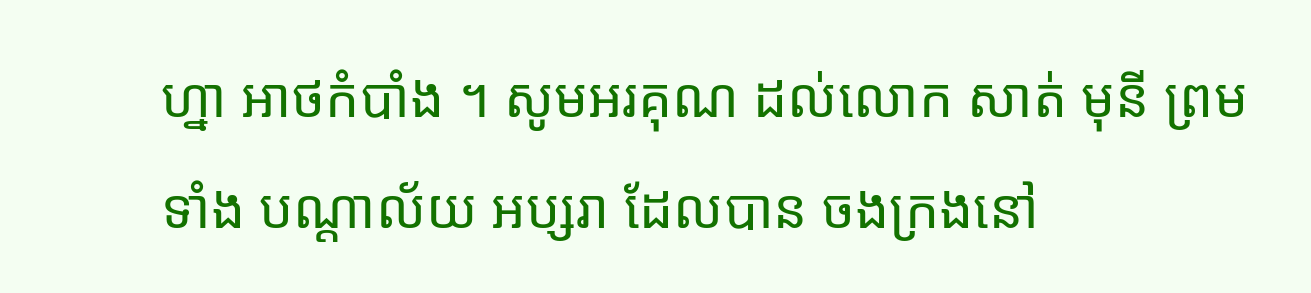ហ្នា អាថកំបាំង ។ សូមអរគុណ ដល់លោក សាត់ មុនី ព្រមទាំង បណ្តាល័យ អប្សរា ដែលបាន ចងក្រងនៅ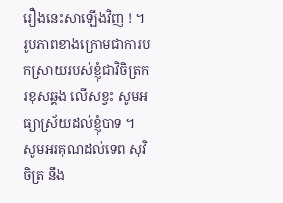រឿងនេះសាឡើងវិញ ! ។ រូបភាពខាងក្រោមជាការបកស្រាយរបស់ខ្ញុំជាវិចិត្រករខុសឆ្គង លើសខ្វះ សូមអធ្យាស្រ័យដល់ខ្ញុំបាទ ។ សូមអរគុណដល់ទេព សុវិចិត្រ នឹង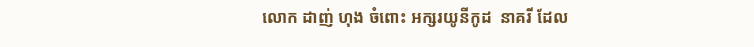លោក ដាញ់ ហុង ចំពោះ អក្សរយូនីកូដ  នាគរី ដែល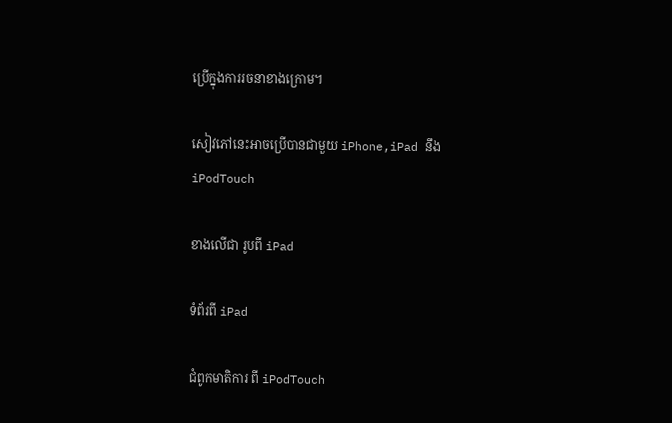ប្រើក្នុងការរចនាខាងក្រោម។

សៀវភៅនេះអាចប្រើបានជាមួយ iPhone,iPad នឹង iPodTouch

ខាងលើជា រូបពី iPad

ទំព័រពី iPad

ជំពូកមាតិការ ពី iPodTouch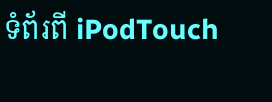ទំព័រពី iPodTouch